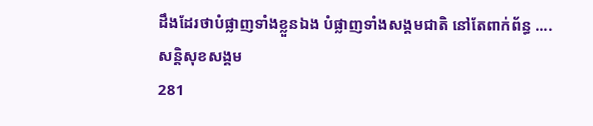ដឹងដែរថាបំផ្លាញទាំងខ្លួនឯង បំផ្លាញទាំងសង្គមជាតិ នៅតែពាក់ព័ន្ធ ....
សន្តិសុខសង្គម
281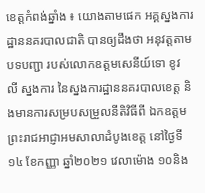ខេត្តកំពង់ឆ្នាំង ៖ យោងតាមផេក អគ្គស្នងការដ្ឋាននគរបាលជាតិ បានឲ្យដឹងថា អនុវត្តតាមបទបញ្ជា របស់លោកឧត្តមសេនីយ៍ទោ ខូវ លី ស្នងការ នៃស្នងការដ្ឋាននគរបាលខេត្ត និងមានការសម្របសម្រួលនីតិវិធីពី ឯកឧត្តម ព្រះរាជអាជ្ញាអមសាលាដំបូងខេត្ត នៅថ្ងៃទី១៤ ខែកញ្ញា ឆ្នាំ២០២១ វេលាម៉ោង ១០និង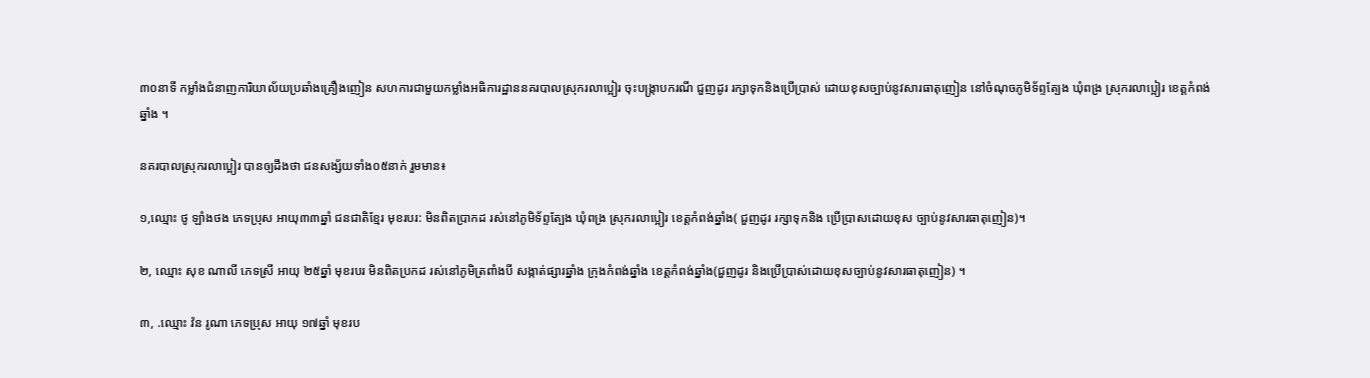៣០នាទី កម្លាំងជំនាញការិយាល័យប្រឆាំងគ្រឿងញៀន សហការជាមួយកម្លាំងអធិការដ្ឋាននគរបាលស្រុករលាប្អៀរ ចុះបង្ក្រាបករណី ជួញដូរ រក្សាទុកនិងប្រើប្រាស់ ដោយខុសច្បាប់នូវសារធាតុញៀន នៅចំណុចភូមិទ័ព្ទត្បែង ឃុំពង្រ ស្រុករលាប្អៀរ ខេត្តកំពង់ឆ្នាំង ។

នគរបាលស្រុករលាប្អៀរ បានឲ្យដឹងថា ជនសង្ស័យទាំង០៥នាក់ រួមមាន៖

១,ឈ្មោះ ថូ ឡាំងថង ភេទប្រុស អាយុ៣៣ឆ្នាំ ជនជាតិខ្មែរ មុខរបរ: មិនពិតប្រាកដ រស់នៅភូមិទ័ព្ទត្បែង ឃុំពង្រ ស្រុករលាប្អៀរ ខេត្តកំពង់ឆ្នាំង( ជួញដូរ រក្សាទុកនិង ប្រើប្រាសដោយខុស ច្បាប់នូវសារធាតុញៀន)។

២, ឈ្មោះ សុខ ណាលី ភេទស្រី អាយុ ២៥ឆ្នាំ មុខរបរ មិនពិតប្រកដ រស់នៅភូមិត្រពាំងបី សង្កាត់ផ្សារឆ្នាំង ក្រុងកំពង់ឆ្នាំង ខេត្តកំពង់ឆ្នាំង(ជួញដូរ និងប្រើប្រាស់ដោយខុសច្បាប់នូវសារធាតុញៀន) ។

៣, .ឈ្មោះ វ៉ន រូណា ភេទប្រុស អាយុ ១៧ឆ្នាំ មុខរប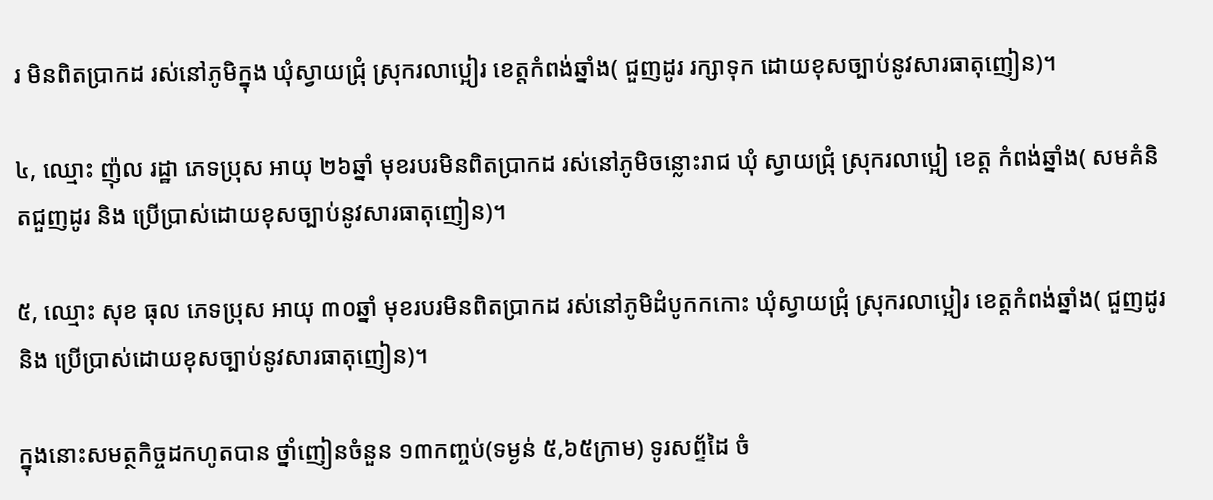រ មិនពិតប្រាកដ រស់នៅភូមិក្នុង ឃុំស្វាយជ្រុំ ស្រុករលាប្អៀរ ខេត្តកំពង់ឆ្នាំង( ជួញដូរ រក្សាទុក ដោយខុសច្បាប់នូវសារធាតុញៀន)។

៤, ឈ្មោះ ញ៉ុល រដ្ឋា ភេទប្រុស អាយុ ២៦ឆ្នាំ មុខរបរមិនពិតប្រាកដ រស់នៅភូមិចន្លោះរាជ ឃុំ ស្វាយជ្រុំ ស្រុករលាប្អៀ ខេត្ត កំពង់ឆ្នាំង( សមគំនិតជួញដូរ និង ប្រើប្រាស់ដោយខុសច្បាប់នូវសារធាតុញៀន)។

៥, ឈ្មោះ សុខ ធុល ភេទប្រុស អាយុ ៣០ឆ្នាំ មុខរបរមិនពិតប្រាកដ រស់នៅភូមិដំបូកកកោះ ឃុំស្វាយជ្រុំ ស្រុករលាប្អៀរ ខេត្តកំពង់ឆ្នាំង( ជួញដូរ និង ប្រើប្រាស់ដោយខុសច្បាប់នូវសារធាតុញៀន)។

ក្នុងនោះសមត្ថកិច្ចដកហូតបាន ថ្នាំញៀនចំនួន ១៣កញ្ចប់(ទម្ងន់ ៥,៦៥ក្រាម) ទូរសព័្ទដៃ ចំ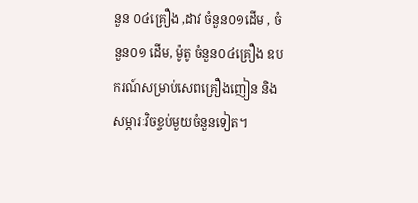នួន ០៤គ្រឿង ,ដាវ ចំនួន០១ដើម , ចំនួន០១ ដើម, ម៉ូតូ ចំនួន០៤គ្រឿង ឧបករណ៍សម្រាប់សេពគ្រឿងញៀន និងសម្ភារៈវិចខ្ចប់មួយចំនួនទៀត។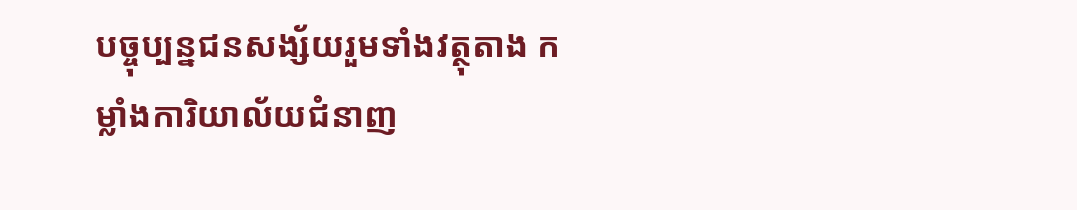បច្ចុប្បន្នជនសង្ស័យរួមទាំងវត្ថុតាង កម្លាំងការិយាល័យជំនាញ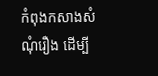កំពុងកសាងសំណុំរឿង ដើម្បី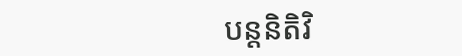បន្តនិតិវិ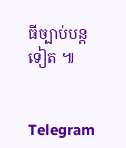ធីច្បាប់បន្តទៀត ៕


Telegram